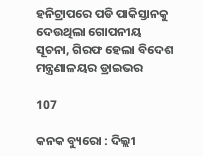ହନିଟ୍ରାପରେ ପଡି ପାକିସ୍ତାନକୁ ଦେଉଥିଲା ଗୋପନୀୟ ସୂଚନା, ଗିରଫ ହେଲା ବିଦେଶ ମନ୍ତ୍ରଣାଳୟର ଡ୍ରାଇଭର

107

କନକ ବ୍ୟୁରୋ : ଦିଲ୍ଲୀ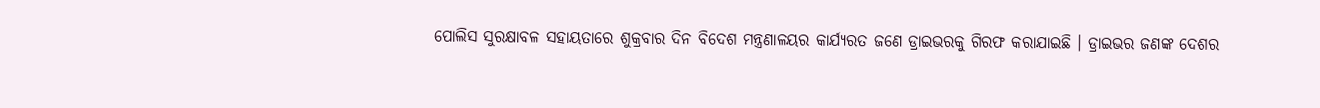ପୋଲିସ ସୁରକ୍ଷାବଳ ସହାୟତାରେ ଶୁକ୍ରବାର ଦିନ ବିଦେଶ ମନ୍ତ୍ରଣାଳୟର କାର୍ଯ୍ୟରତ ଜଣେ ଡ୍ରାଇଭରକୁ ଗିରଫ କରାଯାଇଛି । ଡ୍ରାଇଭର ଜଣଙ୍କ ଦେଶର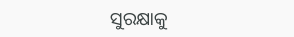ସୁରକ୍ଷାକୁ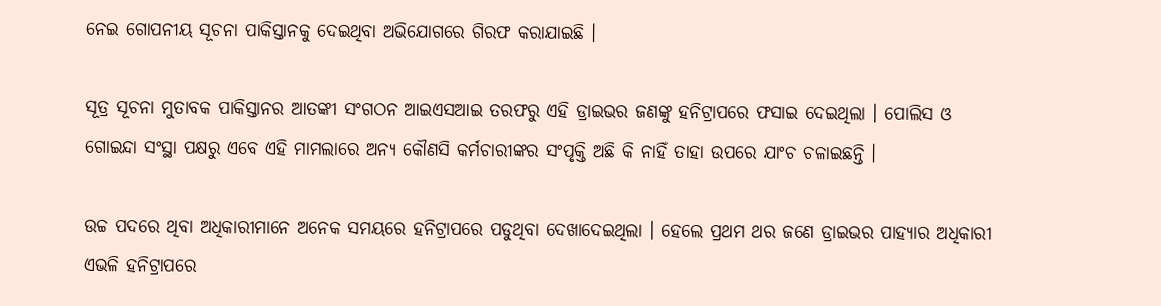ନେଇ ଗୋପନୀୟ ସୂଚନା ପାକିସ୍ତାନକୁ ଦେଇଥିବା ଅଭିଯୋଗରେ ଗିରଫ କରାଯାଇଛି ।

ସୂତ୍ର ସୂଚନା ମୁତାବକ ପାକିସ୍ତାନର ଆତଙ୍କୀ ସଂଗଠନ ଆଇଏସଆଇ ତରଫରୁ ଏହି ଡ୍ରାଇଭର ଜଣଙ୍କୁ ହନିଟ୍ରାପରେ ଫସାଇ ଦେଇଥିଲା । ପୋଲିସ ଓ ଗୋଇନ୍ଦା ସଂସ୍ଥା ପକ୍ଷରୁ ଏବେ ଏହି ମାମଲାରେ ଅନ୍ୟ କୌଣସି କର୍ମଚାରୀଙ୍କର ସଂପୃକ୍ତି ଅଛି କି ନାହିଁ ତାହା ଉପରେ ଯାଂଚ ଚଳାଇଛନ୍ତି ।

ଉଚ୍ଚ ପଦରେ ଥିବା ଅଧିକାରୀମାନେ ଅନେକ ସମୟରେ ହନିଟ୍ରାପରେ ପଡୁଥିବା ଦେଖାଦେଇଥିଲା । ହେଲେ ପ୍ରଥମ ଥର ଜଣେ ଡ୍ରାଇଭର ପାହ୍ୟାର ଅଧିକାରୀ ଏଭଳି ହନିଟ୍ରାପରେ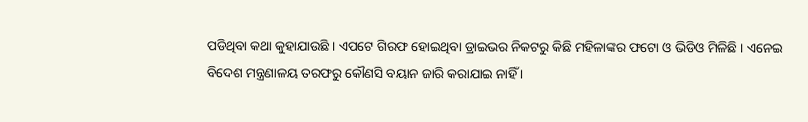ପଡିଥିବା କଥା କୁହାଯାଉଛି । ଏପଟେ ଗିରଫ ହୋଇଥିବା ଡ୍ରାଇଭର ନିକଟରୁ କିଛି ମହିଳାଙ୍କର ଫଟୋ ଓ ଭିଡିଓ ମିଳିଛି । ଏନେଇ ବିଦେଶ ମନ୍ତ୍ରଣାଳୟ ତରଫରୁ କୌଣସି ବୟାନ ଜାରି କରାଯାଇ ନାହିଁ ।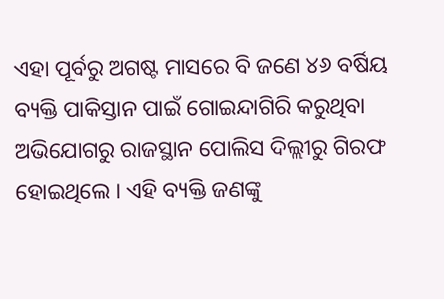ଏହା ପୂର୍ବରୁ ଅଗଷ୍ଟ ମାସରେ ବି ଜଣେ ୪୬ ବର୍ଷିୟ ବ୍ୟକ୍ତି ପାକିସ୍ତାନ ପାଇଁ ଗୋଇନ୍ଦାଗିରି କରୁଥିବା ଅଭିଯୋଗରୁ ରାଜସ୍ଥାନ ପୋଲିସ ଦିଲ୍ଲୀରୁ ଗିରଫ ହୋଇଥିଲେ । ଏହି ବ୍ୟକ୍ତି ଜଣଙ୍କୁ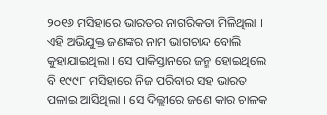୨୦୧୬ ମସିହାରେ ଭାରତର ନାଗରିକତା ମିଳିଥିଲା । ଏହି ଅଭିଯୁକ୍ତ ଜଣଙ୍କର ନାମ ଭାଗଚାନ୍ଦ ବୋଲି କୁହାଯାଇଥିଲା । ସେ ପାକିସ୍ତାନରେ ଜନ୍ମ ହୋଇଥିଲେ ବି ୧୯୯୮ ମସିହାରେ ନିଜ ପରିବାର ସହ ଭାରତ ପଳାଇ ଆସିଥିଲା । ସେ ଦିଲ୍ଲୀରେ ଜଣେ କାର ଚାଳକ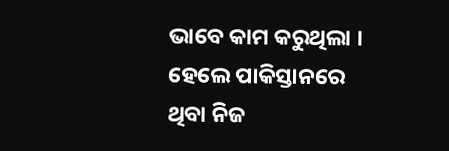ଭାବେ କାମ କରୁଥିଲା । ହେଲେ ପାକିସ୍ତାନରେ ଥିବା ନିଜ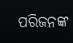ପରିଜନଙ୍କ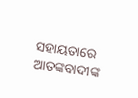ସହାୟତାରେ ଆତଙ୍କବାଦୀଙ୍କ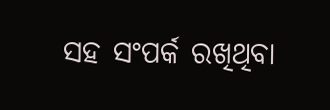ସହ ସଂପର୍କ ରଖିଥିବା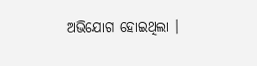ଅଭିଯୋଗ ହୋଇଥିଲା ।